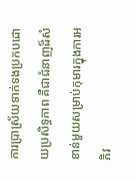ការប្រាស្រ័យទាក់ទងប្រកបដោយប្រសិទ្ធភាព គឺជាជំនាញដ៏សំខាន់មួយសម្រាប់កុមារក្នុងការអភិវ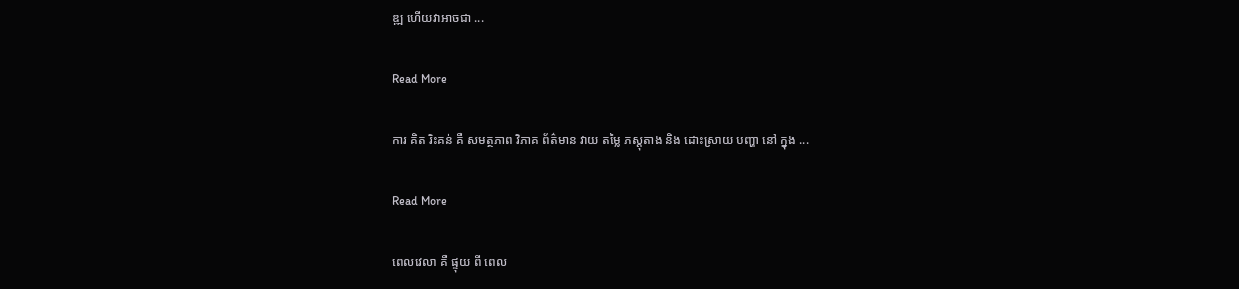ឌ្ឍ ហើយវាអាចជា ...

Read More

ការ គិត រិះគន់ គឺ សមត្ថភាព វិភាគ ព័ត៌មាន វាយ តម្លៃ ភស្តុតាង និង ដោះស្រាយ បញ្ហា នៅ ក្នុង ...

Read More

ពេលវេលា គឺ ផ្ទុយ ពី ពេល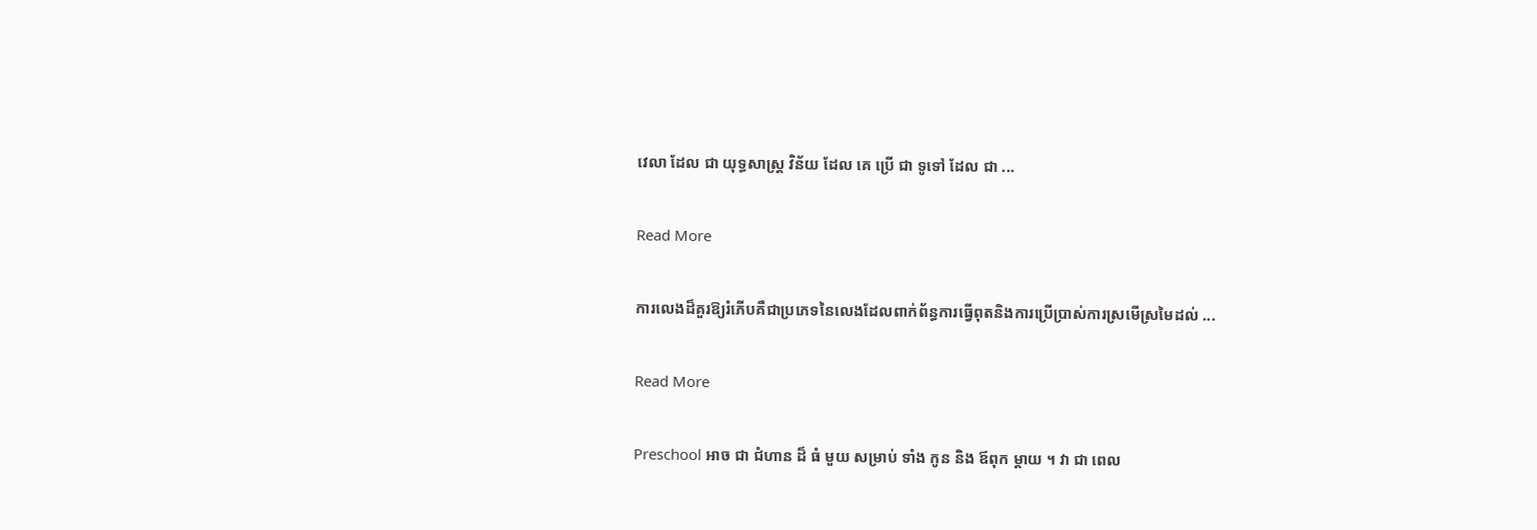វេលា ដែល ជា យុទ្ធសាស្ត្រ វិន័យ ដែល គេ ប្រើ ជា ទូទៅ ដែល ជា ...

Read More

ការលេងដ៏គួរឱ្យរំភើបគឺជាប្រភេទនៃលេងដែលពាក់ព័ន្ធការធ្វើពុតនិងការប្រើប្រាស់ការស្រមើស្រមៃដល់ ...

Read More

Preschool អាច ជា ជំហាន ដ៏ ធំ មួយ សម្រាប់ ទាំង កូន និង ឪពុក ម្ដាយ ។ វា ជា ពេល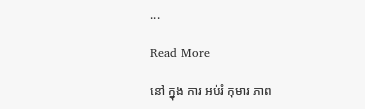...

Read More

នៅ ក្នុង ការ អប់រំ កុមារ ភាព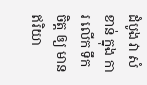ដំបូង វា សំខាន់ ក្នុង ការ លើក ទឹក ចិត្ត ឲ្យ មាន ឥរិយា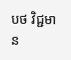បថ វិជ្ជមាន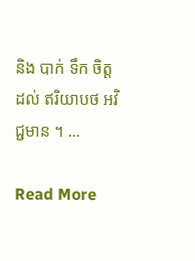និង បាក់ ទឹក ចិត្ត ដល់ ឥរិយាបថ អវិជ្ជមាន ។ ...

Read More